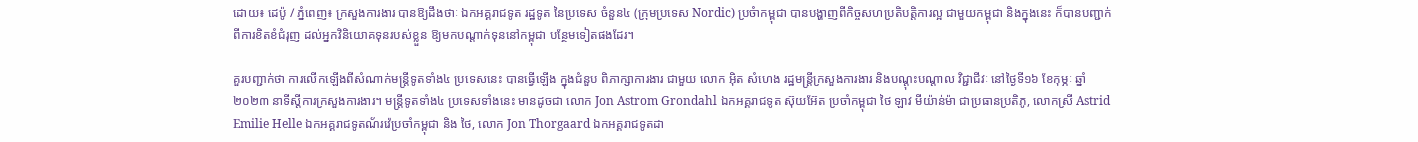ដោយ៖ ដេប៉ូ / ភ្នំពេញ៖ ក្រសួងការងារ បានឱ្យដឹងថាៈ ឯកអគ្គរាជទូត រដ្ឋទូត នៃប្រទេស ចំនួន៤ (ក្រុមប្រទេស Nordic) ប្រចំាកម្ពុជា បានបង្ហាញពីកិច្ចសហប្រតិបត្តិការល្អ ជាមួយកម្ពុជា និងក្នុងនេះ ក៏បានបញ្ជាក់ពីការខិតខំជំរុញ ដល់អ្នកវិនិយោគទុនរបស់ខ្លួន ឱ្យមកបណ្តាក់ទុននៅកម្ពុជា បន្ថែមទៀតផងដែរ។

គួរបញ្ជាក់ថា ការលើកឡើងពីសំណាក់មន្រ្តីទូតទាំង៤ ប្រទេសនេះ បានធ្វើឡើង ក្នុងជំនួប ពិភាក្សាការងារ ជាមួយ លោក អ៊ិត សំហេង រដ្ឋមន្ត្រីក្រសួងការងារ និងបណ្តុះបណ្តាល វិជ្ជាជីវៈ នៅថ្ងៃទី១៦ ខែកុម្ភៈ ឆ្នាំ ២០២៣ នាទីស្តីការក្រសួងការងារ។ មន្រ្តីទូតទាំង៤ ប្រទេសទាំងនេះ មានដូចជា លោក Jon Astrom Grondahl ឯកអគ្គរាជទូត ស៊ុយអ៊ែត ប្រចាំកម្ពុជា ថៃ ឡាវ មីយ៉ាន់ម៉ា ជាប្រធានប្រតិភូ, លោកស្រី Astrid Emilie Helle ឯកអគ្គរាជទូតណ័រវ៉េប្រចាំកម្ពុជា និង ថៃ, លោក Jon Thorgaard ឯកអគ្គរាជទូតដា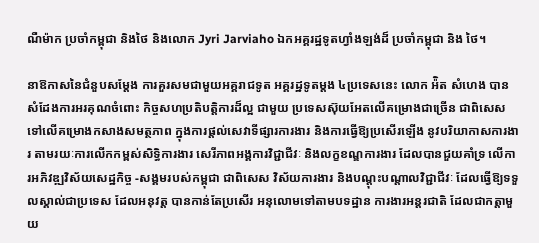ណឺម៉ាក ប្រចាំកម្ពុជា និងថៃ និងលោក Jyri Jarviaho ឯកអគ្គរដ្ឋទូតហ្វាំងឡង់ដ៏ ប្រចាំកម្ពុជា និង ថៃ។

នាឱកាសនៃជំនួបសម្តែង ការគួរសមជាមួយអគ្គរាជទូត អគ្គរដ្ឋទូតម្តង ៤ប្រទេសនេះ លោក អ៉ិត សំហេង បានសំដែងការអរគុណចំពោះ កិច្ចសហប្រតិបត្តិការដ៏ល្អ ជាមួយ ប្រទេសស៊ុយអែតលើគម្រោងជាច្រើន ជាពិសេសទៅលើគម្រោងកសាងសមត្ថភាព ក្នុងការផ្តល់សេវាទីផ្សារការងារ និងការធ្វើឱ្យប្រសើរឡើង នូវបរិយាកាសការងារ តាមរយៈការលើកកម្ពស់សិទ្ធិការងារ សេរីភាពអង្គការវិជ្ជាជីវៈ និងលក្ខខណ្ឌការងារ ដែលបានជួយគាំទ្រ លើការអភិវឌ្ឍវិស័យសេដ្ឋកិច្ច -សង្គមរបស់កម្ពុជា ជាពិសេស វិស័យការងារ និងបណ្តុះបណ្តាលវិជ្ជាជីវៈ ដែលធ្វើឱ្យទទួលស្គាល់ជាប្រទេស ដែលអនុវត្ត បានកាន់តែប្រសើរ អនុលោមទៅតាមបទដ្ឋាន ការងារអន្តរជាតិ ដែលជាកត្តាមួយ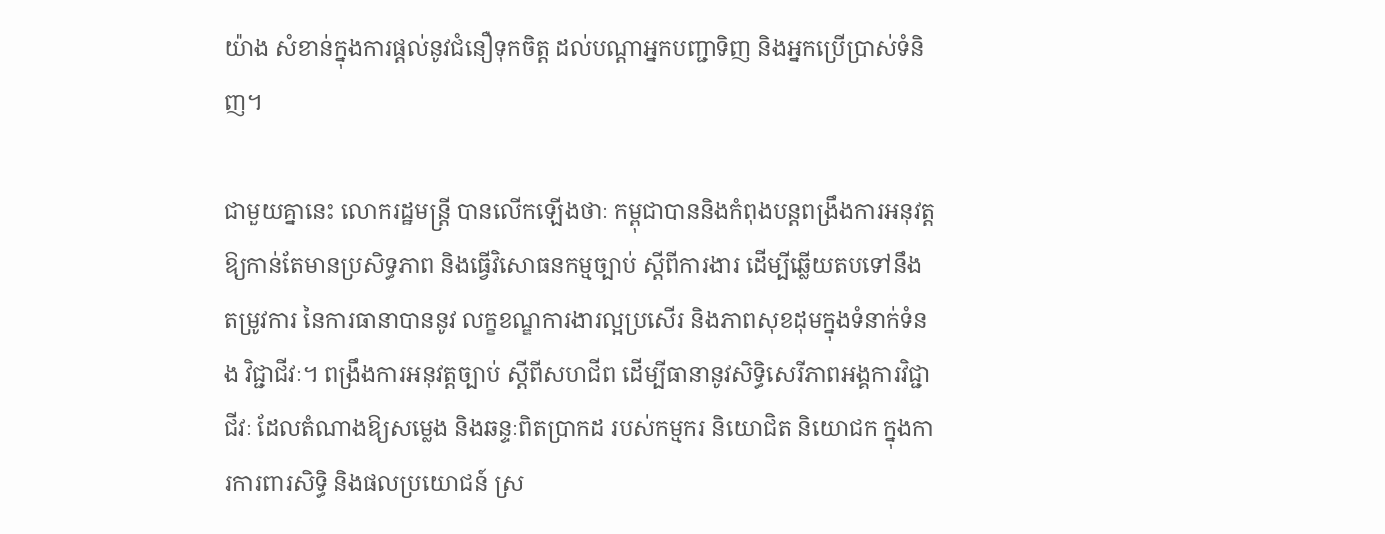យ៉ាង សំខាន់ក្នុងការផ្តល់នូវជំនឿទុកចិត្ត ដល់បណ្តាអ្នកបញ្ជាទិញ និងអ្នកប្រើប្រាស់ទំនិញ។

ជាមួយគ្នានេះ លោករដ្ឋមន្ត្រី បានលើកឡើងថាៈ កម្ពុជាបាននិងកំពុងបន្តពង្រឹងការអនុវត្ត ឱ្យកាន់តែមានប្រសិទ្ធភាព និងធ្វើវិសោធនកម្មច្បាប់ ស្តីពីការងារ ដើម្បីឆ្លើយតបទៅនឹង តម្រូវការ នៃការធានាបាននូវ លក្ខខណ្ឌការងារល្អប្រសើរ និងភាពសុខដុមក្នុងទំនាក់ទំនង វិជ្ជាជីវៈ។ ពង្រឹងការអនុវត្តច្បាប់ ស្តីពីសហជីព ដើម្បីធានានូវសិទ្ធិសេរីភាពអង្គការវិជ្ជាជីវៈ ដែលតំណាងឱ្យសម្លេង និងឆន្ទៈពិតប្រាកដ របស់កម្មករ និយោជិត និយោជក ក្នុងការការពារសិទ្ធិ និងផលប្រយោជន៍ ស្រ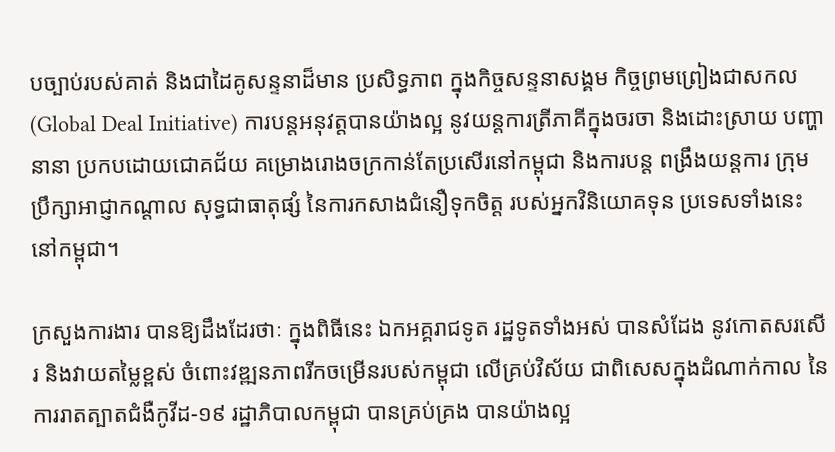បច្បាប់របស់គាត់ និងជាដៃគូសន្ទនាដ៏មាន ប្រសិទ្ធភាព ក្នុងកិច្ចសន្ទនាសង្គម កិច្ចព្រមព្រៀងជាសកល (Global Deal Initiative) ការបន្តអនុវត្តបានយ៉ាងល្អ នូវយន្តការត្រីភាគីក្នុងចរចា និងដោះស្រាយ បញ្ហានានា ប្រកបដោយជោគជ័យ គម្រោងរោងចក្រកាន់តែប្រសើរនៅកម្ពុជា និងការបន្ត ពង្រឹងយន្តការ ក្រុមប្រឹក្សាអាជ្ញាកណ្តាល សុទ្ធជាធាតុផ្សំ នៃការកសាងជំនឿទុកចិត្ត របស់អ្នកវិនិយោគទុន ប្រទេសទាំងនេះ នៅកម្ពុជា។

ក្រសួងការងារ បានឱ្យដឹងដែរថាៈ ក្នុងពិធីនេះ ឯកអគ្គរាជទូត រដ្ឋទូតទាំងអស់ បានសំដែង នូវកោតសរសើរ និងវាយតម្លៃខ្ពស់ ចំពោះវឌ្ឍនភាពរីកចម្រើនរបស់កម្ពុជា លើគ្រប់វិស័យ ជាពិសេសក្នុងដំណាក់កាល នៃការរាតត្បាតជំងឺកូវីដ-១៩ រដ្ឋាភិបាលកម្ពុជា បានគ្រប់គ្រង បានយ៉ាងល្អ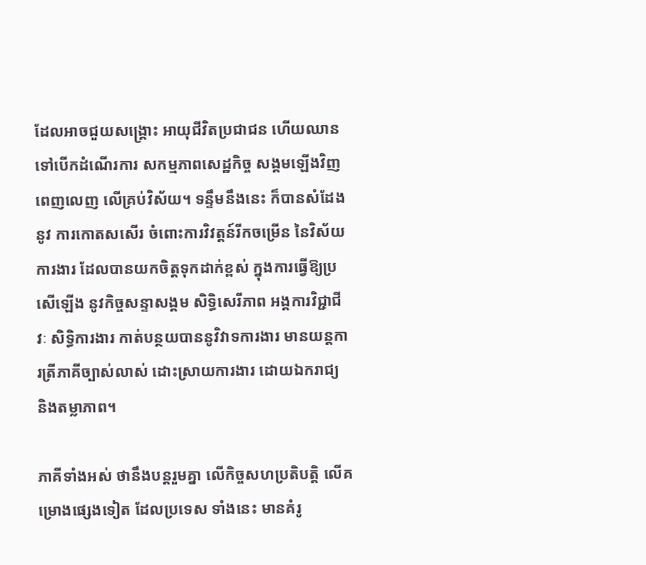ដែលអាចជួយសង្គ្រោះ អាយុជីវិតប្រជាជន ហើយឈានទៅបើកដំណើរការ សកម្មភាពសេដ្ឋកិច្ច សង្គមឡើងវិញ ពេញលេញ លើគ្រប់វិស័យ។ ទន្ទឹមនឹងនេះ ក៏បានសំដែងនូវ ការកោតសសើរ ចំពោះការវិវត្តន៍រីកចម្រើន នៃវិស័យការងារ ដែលបានយកចិត្តទុកដាក់ខ្ពស់ ក្នុងការធ្វើឱ្យប្រសើឡើង នូវកិច្ចសន្ទាសង្គម សិទ្ធិសេរីភាព អង្គការវិជ្ជាជីវៈ សិទ្ធិការងារ កាត់បន្ថយបាននូវិវាទការងារ មានយន្តការត្រីភាគីច្បាស់លាស់ ដោះស្រាយការងារ ដោយឯករាជ្យ និងតម្លាភាព។

ភាគីទាំងអស់ ថានឹងបន្តរួមគ្នា លើកិច្ចសហប្រតិបត្តិ លើគម្រោងផ្សេងទៀត ដែលប្រទេស ទាំងនេះ មានគំរូ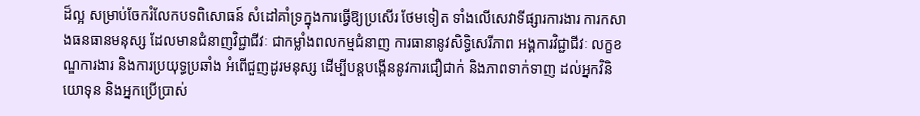ដ៏ល្អ សម្រាប់ចែករំលែកបទពិសោធន៍ សំដៅគាំទ្រក្នុងការធ្វើឱ្យប្រសើរ ថែមទៀត ទាំងលើសេវាទីផ្សារការងារ ការកសាងធនធានមនុស្ស ដែលមានជំនាញវិជ្ជាជីវៈ ជាកម្លាំងពលកម្មជំនាញ ការធានានូវសិទ្ធិសេរីភាព អង្គការវិជ្ជាជីវៈ លក្ខខណ្ឌការងារ និងការប្រយុទ្ធប្រឆាំង អំពើជួញដូរមនុស្ស ដើម្បីបន្តបង្កើននូវការជឿជាក់ និងភាពទាក់ទាញ ដល់អ្នកវិនិយោទុន និងអ្នកប្រើប្រាស់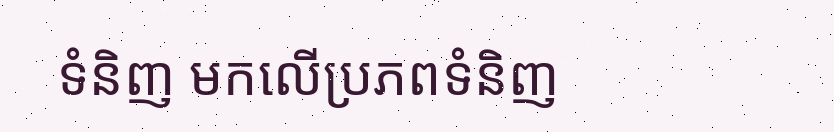ទំនិញ មកលើប្រភពទំនិញ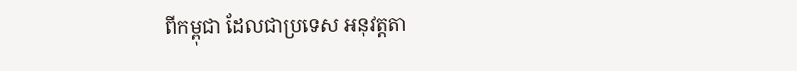ពីកម្ពុជា ដែលជាប្រទេស អនុវត្តតា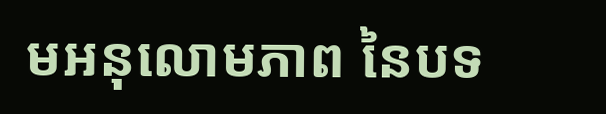មអនុលោមភាព នៃបទ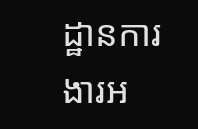ដ្ឋានការងារអ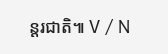ន្តរជាតិ៕ V / N